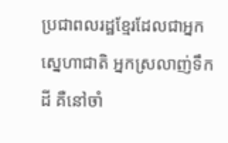ប្រជាពលរដ្ឋខ្មែរដែលជាអ្នកស្នេហាជាតិ អ្នកស្រលាញ់ទឹកដី គឺនៅចាំ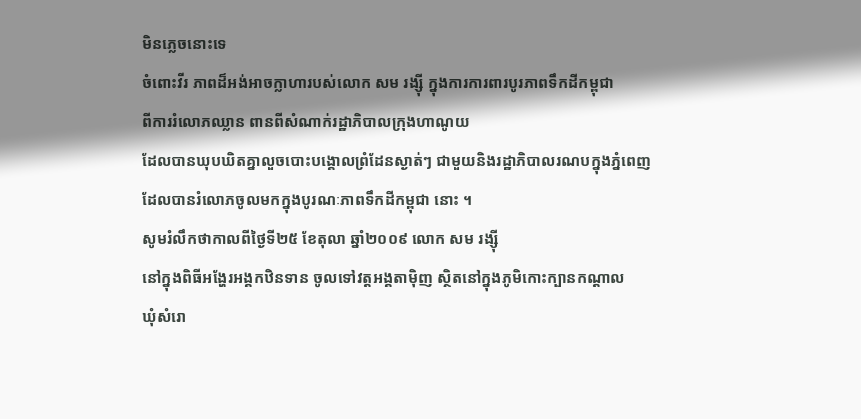មិនភ្លេចនោះទេ
ចំពោះវីរ ភាពដ៏អង់អាចក្លាហារបស់លោក សម រង្ស៊ី ក្នុងការការពារបូរភាពទឹកដីកម្ពុជា
ពីការរំលោភឈ្លាន ពានពីសំណាក់រដ្ឋាភិបាលក្រុងហាណូយ
ដែលបានឃុបឃិតគ្នាលួចបោះបង្គោលព្រំដែនស្ងាត់ៗ ជាមួយនិងរដ្ឋាភិបាលរណបក្នុងភ្នំពេញ
ដែលបានរំលោភចូលមកក្នុងបូរណៈភាពទឹកដីកម្ពុជា នោះ ។
សូមរំលឹកថាកាលពីថ្ងៃទី២៥ ខែតុលា ឆ្នាំ២០០៩ លោក សម រង្ស៊ី
នៅក្នុងពិធីអង្ហែរអង្គកឋិនទាន ចូលទៅវត្តអង្គតាម៉ិញ ស្ថិតនៅក្នុងភូមិកោះក្បានកណ្តាល
ឃុំសំរោ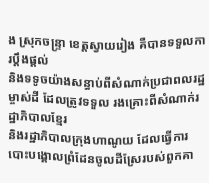ង ស្រុកចន្ទ្រា ខេត្តស្វាយរៀង គឺបានទទួលការប្តឹងផ្តល់
និងទទូចយ៉ាងសន្ធាប់ពីសំណាក់ប្រជាពលរដ្ឋម្ចាស់ដី ដែលត្រូវទទួល រងគ្រោះពីសំណាក់រដ្ឋាភិបាលខ្មែរ
និងរដ្ឋាភិបាលក្រុងហាណូយ ដែលធ្វើការបោះបង្គោលព្រំដែនចូលដីស្រែរបស់ពួកគា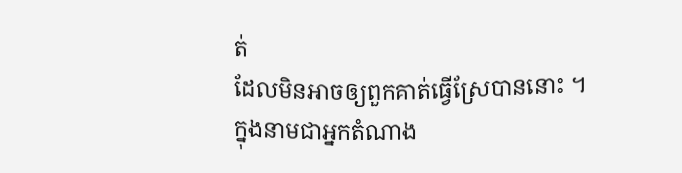ត់
ដែលមិនអាចឲ្យពួកគាត់ធ្វើស្រែបាននោះ ។
ក្នុងនាមជាអ្នកតំណាង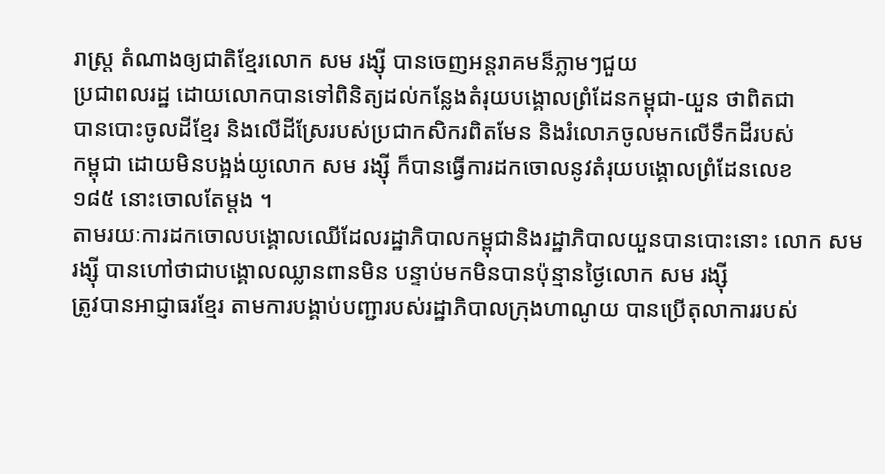រាស្រ្ត តំណាងឲ្យជាតិខ្មែរលោក សម រង្ស៊ី បានចេញអន្តរាគមន៏ភ្លាមៗជួយ
ប្រជាពលរដ្ឋ ដោយលោកបានទៅពិនិត្យដល់កន្លែងតំរុយបង្គោលព្រំដែនកម្ពុជា-យួន ថាពិតជា
បានបោះចូលដីខ្មែរ និងលើដីស្រែរបស់ប្រជាកសិករពិតមែន និងរំលោភចូលមកលើទឹកដីរបស់
កម្ពុជា ដោយមិនបង្អង់យូលោក សម រង្ស៊ី ក៏បានធ្វើការដកចោលនូវតំរុយបង្គោលព្រំដែនលេខ
១៨៥ នោះចោលតែម្តង ។
តាមរយៈការដកចោលបង្គោលឈើដែលរដ្ឋាភិបាលកម្ពុជានិងរដ្ឋាភិបាលយួនបានបោះនោះ លោក សម
រង្ស៊ី បានហៅថាជាបង្គោលឈ្លានពានមិន បន្ទាប់មកមិនបានប៉ុន្មានថ្ងៃលោក សម រង្ស៊ី
ត្រូវបានអាជ្ញាធរខ្មែរ តាមការបង្គាប់បញ្ជារបស់រដ្ឋាភិបាលក្រុងហាណូយ បានប្រើតុលាការរបស់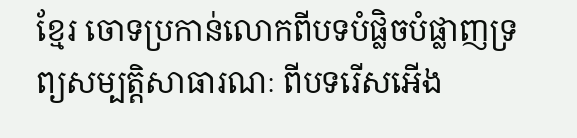ខ្មែរ ចោទប្រកាន់លោកពីបទបំផ្លិចបំផ្លាញទ្រព្យសម្បត្តិសាធារណៈ ពីបទរើសអើង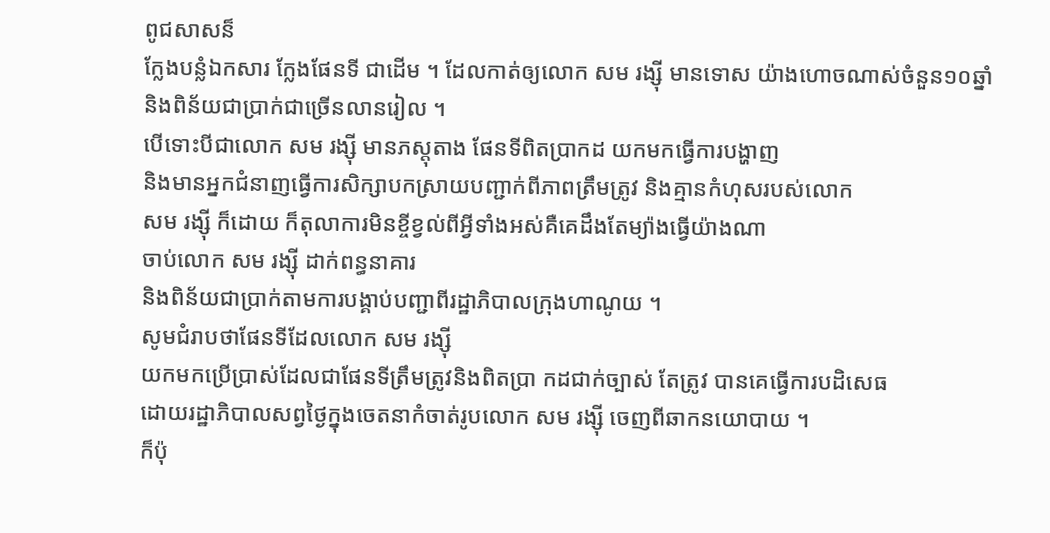ពូជសាសន៏
ក្លែងបន្លំឯកសារ ក្លែងផែនទី ជាដើម ។ ដែលកាត់ឲ្យលោក សម រង្ស៊ី មានទោស យ៉ាងហោចណាស់ចំនួន១០ឆ្នាំ
និងពិន័យជាប្រាក់ជាច្រើនលានរៀល ។
បើទោះបីជាលោក សម រង្ស៊ី មានភស្តុតាង ផែនទីពិតប្រាកដ យកមកធ្វើការបង្ហាញ
និងមានអ្នកជំនាញធ្វើការសិក្សាបកស្រាយបញ្ជាក់ពីភាពត្រឹមត្រូវ និងគ្មានកំហុសរបស់លោក
សម រង្ស៊ី ក៏ដោយ ក៏តុលាការមិនខ្ចីខ្វល់ពីអ្វីទាំងអស់គឺគេដឹងតែម្យ៉ាងធ្វើយ៉ាងណា
ចាប់លោក សម រង្ស៊ី ដាក់ពន្ធនាគារ
និងពិន័យជាប្រាក់តាមការបង្គាប់បញ្ជាពីរដ្ឋាភិបាលក្រុងហាណូយ ។
សូមជំរាបថាផែនទីដែលលោក សម រង្ស៊ី
យកមកប្រើប្រាស់ដែលជាផែនទីត្រឹមត្រូវនិងពិតប្រា កដជាក់ច្បាស់ តែត្រូវ បានគេធ្វើការបដិសេធ
ដោយរដ្ឋាភិបាលសព្វថ្ងៃក្នុងចេតនាកំចាត់រូបលោក សម រង្ស៊ី ចេញពីឆាកនយោបាយ ។
ក៏ប៉ុ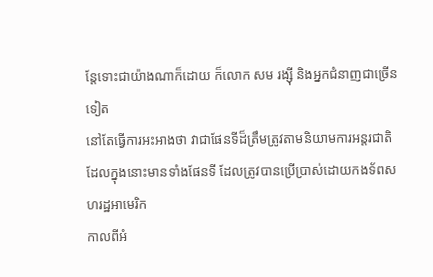ន្តែទោះជាយ៉ាងណាក៏ដោយ ក៏លោក សម រង្ស៊ី និងអ្នកជំនាញជាច្រើនទៀត
នៅតែធ្វើការអះអាងថា វាជាផែនទីដ៏ត្រឹមត្រូវតាមនិយាមការអន្តរជាតិ
ដែលក្នុងនោះមានទាំងផែនទី ដែលត្រូវបានប្រើប្រាស់ដោយកងទ័ពសហរដ្ឋអាមេរិក
កាលពីអំ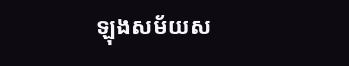ឡុងសម័យស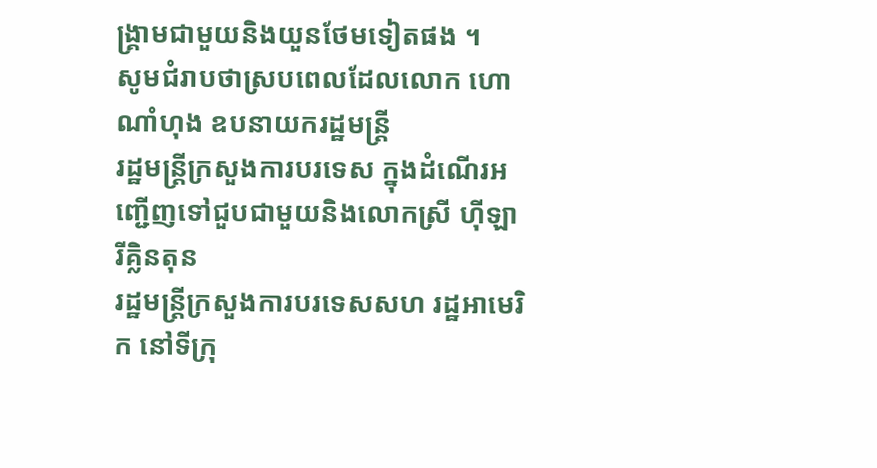ង្គ្រាមជាមួយនិងយួនថែមទៀតផង ។
សូមជំរាបថាស្របពេលដែលលោក ហោ ណាំហុង ឧបនាយករដ្ឋមន្រ្តី
រដ្ឋមន្រ្តីក្រសួងការបរទេស ក្នុងដំណើរអញ្ជើញទៅជួបជាមួយនិងលោកស្រី ហ៊ីឡារីគ្លិនតុន
រដ្ឋមន្រ្តីក្រសួងការបរទេសសហ រដ្ឋអាមេរិក នៅទីក្រុ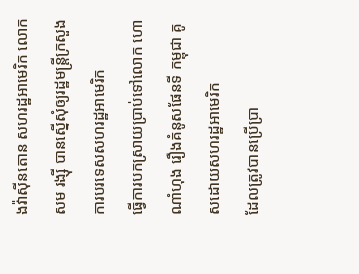ងវ៉ាស៊ីនតោន សហរដ្ឋអាមេរិក លោក
សម រង្ស៊ី បានស្នើសុំឲ្យរដ្ឋមន្រ្តីក្រសួង ការបរទេសសហរដ្ឋអាមេរិក
ធ្វើការបកស្រាយប្រាប់ទៅលោក ហោ ណាំហុង រឿងគំនូសផែនទី កម្ពុជា គូសដោយសហរដ្ឋអាមេរិក
ដែលត្រូវបានប្រើប្រា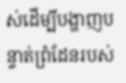ស់ដើម្បីបង្ហាញបន្ទាត់ព្រំដែនរបស់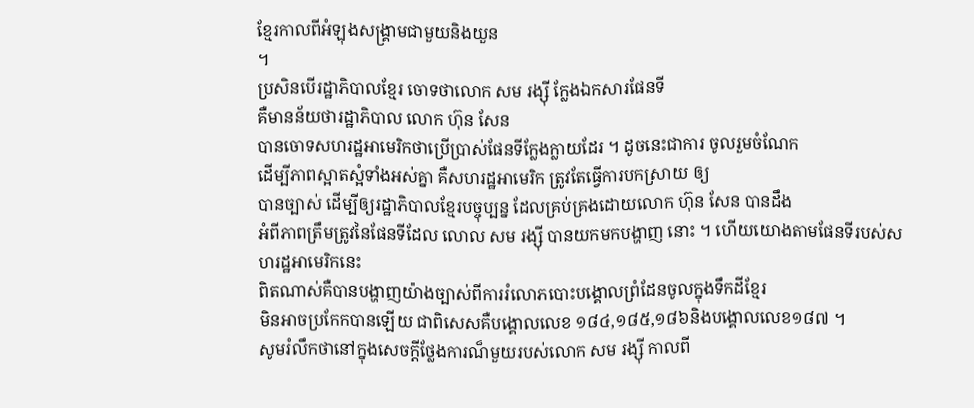ខ្មែរកាលពីអំឡុងសង្គ្រាមជាមួយនិងយួន
។
ប្រសិនបើរដ្ឋាភិបាលខ្មែរ ចោទថាលោក សម រង្ស៊ី ក្លែងឯកសារផែនទី
គឺមានន័យថារដ្ឋាភិបាល លោក ហ៊ុន សែន
បានចោទសហរដ្ឋអាមេរិកថាប្រើប្រាស់ផែនទីក្លែងក្លាយដែរ ។ ដូចនេះជាការ ចូលរួមចំណែក
ដើម្បីភាពស្អាតស្អំទាំងអស់គ្នា គឺសហរដ្ឋអាមេរិក ត្រូវតែធ្វើការបកស្រាយ ឲ្យ
បានច្បាស់ ដើម្បីឲ្យរដ្ឋាភិបាលខ្មែរបច្ចុប្បន្ន ដែលគ្រប់គ្រងដោយលោក ហ៊ុន សែន បានដឹង
អំពីភាពត្រឹមត្រូវនៃផែនទីដែល លោល សម រង្ស៊ី បានយកមកបង្ហាញ នោះ ។ ហើយយោងតាមផែនទីរបស់សហរដ្ឋអាមេរិកនេះ
ពិតណាស់គឺបានបង្ហាញយ៉ាងច្បាស់ពីការរំលោភបោះបង្គោលព្រំដែនចូលក្នុងទឹកដីខ្មែរ
មិនអាចប្រកែកបានឡើយ ជាពិសេសគឺបង្គោលលេខ ១៨៤,១៨៥,១៨៦និងបង្គោលលេខ១៨៧ ។
សូមរំលឹកថានៅក្នុងសេចក្តីថ្លែងការណ៏មួយរបស់លោក សម រង្ស៊ី កាលពី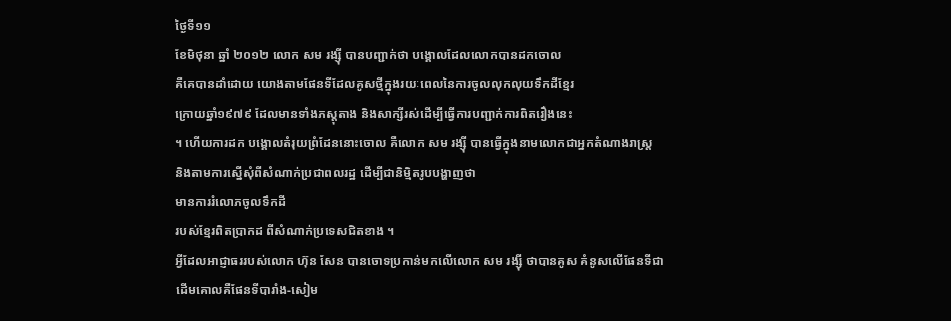ថ្ងៃទី១១
ខែមិថុនា ឆ្នាំ ២០១២ លោក សម រង្ស៊ី បានបញ្ជាក់ថា បង្គោលដែលលោកបានដកចោល
គឺគេបានដាំដោយ យោងតាមផែនទីដែលគូសថ្មីក្នុងរយៈពេលនៃការចូលលុកលុយទឹកដីខ្មែរ
ក្រោយឆ្នាំ១៩៧៩ ដែលមានទាំងភស្តុតាង និងសាក្សីរស់ដើម្បីធ្វើការបញ្ជាក់ការពិតរឿងនេះ
។ ហើយការដក បង្គោលតំរុយព្រំដែននោះចោល គឺលោក សម រង្ស៊ី បានធ្វើក្នុងនាមលោកជាអ្នកតំណាងរាស្រ្ត
និងតាមការស្នើសុំពីសំណាក់ប្រជាពលរដ្ឋ ដើម្បីជានិម្មិតរូបបង្ហាញថា
មានការរំលោភចូលទឹកដី
របស់ខ្មែរពិតប្រាកដ ពីសំណាក់ប្រទេសជិតខាង ។
អ្វីដែលអាជ្ញាធររបស់លោក ហ៊ុន សែន បានចោទប្រកាន់មកលើលោក សម រង្ស៊ី ថាបានគូស គំនូសលើផែនទីជាដើមគោលគឺផែនទីបារាំង-សៀម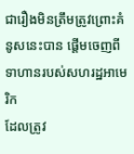ជារឿងមិនត្រឹមត្រូវព្រោះគំនូសនេះបាន ផ្តើមចេញពីទាហានរបស់សហរដ្ឋអាមេរិក
ដែលត្រូវ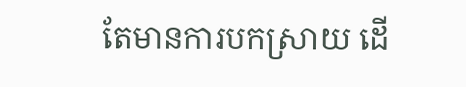តែមានការបកស្រាយ ដើ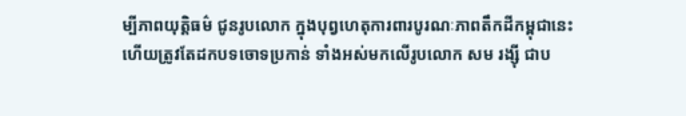ម្បីភាពយុត្តិធម៌ ជូនរូបលោក ក្នុងបុព្វហេតុការពារបូរណៈភាពតឹកដីកម្ពុជានេះ
ហើយត្រូវតែដកបទចោទប្រកាន់ ទាំងអស់មកលើរូបលោក សម រង្ស៊ី ជាប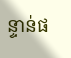ន្ទាន់ផ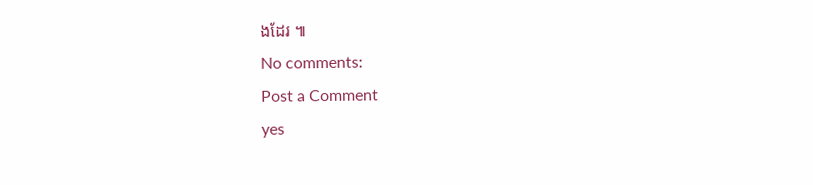ងដែរ ៕
No comments:
Post a Comment
yes